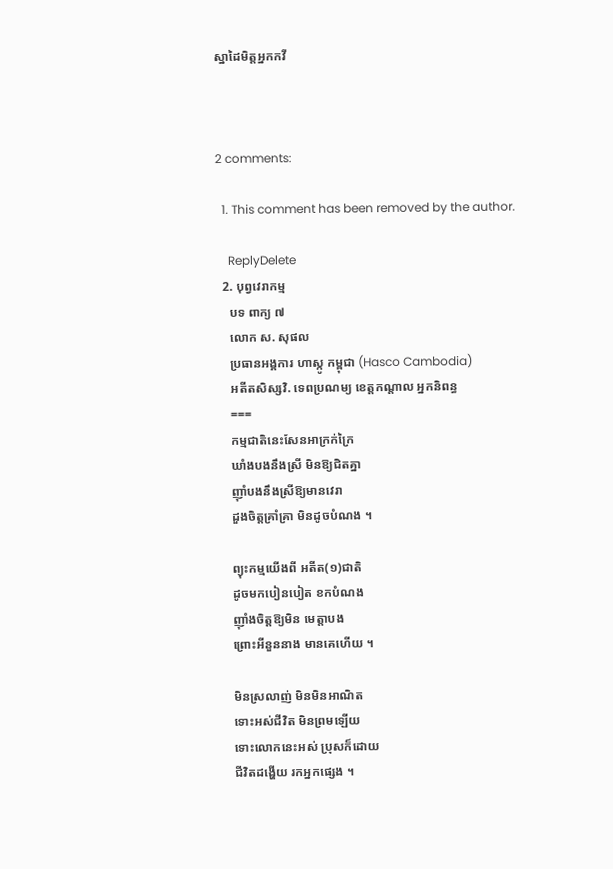ស្នាដៃមិត្តអ្នកកវី



2 comments:

  1. This comment has been removed by the author.

    ReplyDelete
  2. បុព្វវេរាកម្ម
    បទ ពាក្យ ៧
    លោក ស. សុផល
    ប្រធានអង្គការ ហាស្កូ កម្ពុជា (Hasco Cambodia)
    អតីតសិស្សវិ. ទេពប្រណម្យ ខេត្តកណ្តាល អ្នកនិពន្ធ
    ===
    កម្មជាតិនេះសែនអាក្រក់ក្រៃ
    ឃាំងបងនឹងស្រី មិនឱ្យជិតគ្នា
    ញ៉ាំបងនឹងស្រីឱ្យមានវេរា
    ដួងចិត្តគ្រាំគ្រា មិនដូចបំណង ។

    ព្យុះកម្មយើងពី អតីត(១)ជាតិ
    ដូចមកបៀនបៀត ខកបំណង
    ញ៉ាំងចិត្តឱ្យមិន មេត្តាបង
    ព្រោះអីនួននាង មានគេហើយ ។

    មិនស្រលាញ់ មិនមិនអាណិត
    ទោះអស់ជីវិត មិនព្រមឡើយ
    ទោះលោកនេះអស់ ប្រុសក៏ដោយ
    ជីវិតដង្ហើយ រកអ្នកផ្សេង ។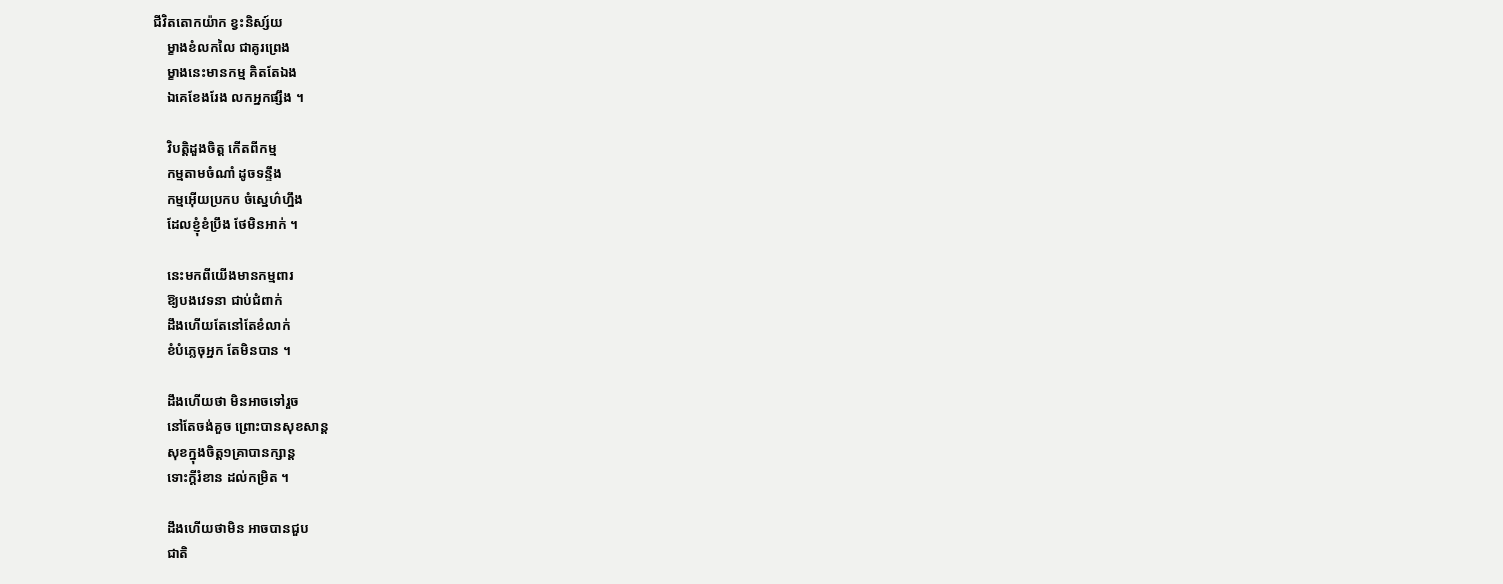ជីវិតតោកយ៉ាក ខ្វះនិស្ស៍យ
    ម្ខាងខំលកលៃ ជាគូរព្រេង
    ម្ខាងនេះមានកម្ម គិតតែឯង
    ឯគេខែងរែង លកអ្នកផ្សឹង ។

    វិបត្តិដួងចិត្ត កើតពីកម្ម
    កម្មតាមចំណាំ ដូចទន្ទឹង
    កម្មអ៊ើយប្រកប ចំស្នេហ៌ហ្នឹង
    ដែលខ្ញុំខំប្រឹង ថែមិនអាក់ ។

    នេះមកពីយើងមានកម្មពារ
    ឱ្យបងវេទនា ជាប់ជំពាក់
    ដឹងហើយតែនៅតែខំលាក់
    ខំបំភ្លេចុអ្នក តែមិនបាន ។

    ដឹងហើយថា មិនអាចទៅរួច
    នៅតែចង់គួច ព្រោះបានសុខសាន្ត
    សុខក្នុងចិត្ត១គ្រាបានក្សាន្ត
    ទោះក្តីរំខាន ដល់កម្រិត ។

    ដឹងហើយថាមិន អាចបានជួប
    ជាតិ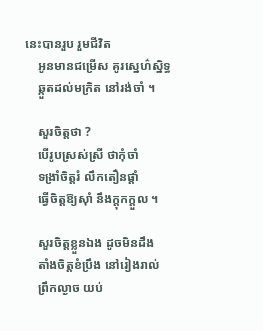នេះបានរួប រួមជីវិត
    អូនមានជម្រើស គូរស្នេហ៌ស្និទ្ធ
    ឆ្កួតដល់មក្រិត នៅរង់ចាំ ។

    សួរចិត្តថា ?
    បើរូបស្រស់ស្រី ថាកុំចាំ
    ទង្រាំចិត្តរំ លឹកតឿនផ្តាំ
    ធ្វើចិត្តឱ្យស៊ាំ នឹងក្តុកក្តួល ។

    សួរចិត្តខ្លួនឯង ដូចមិនដឹង
    តាំងចិត្តខំប្រឹង នៅរៀងរាល់
    ព្រឹកល្ងាច យប់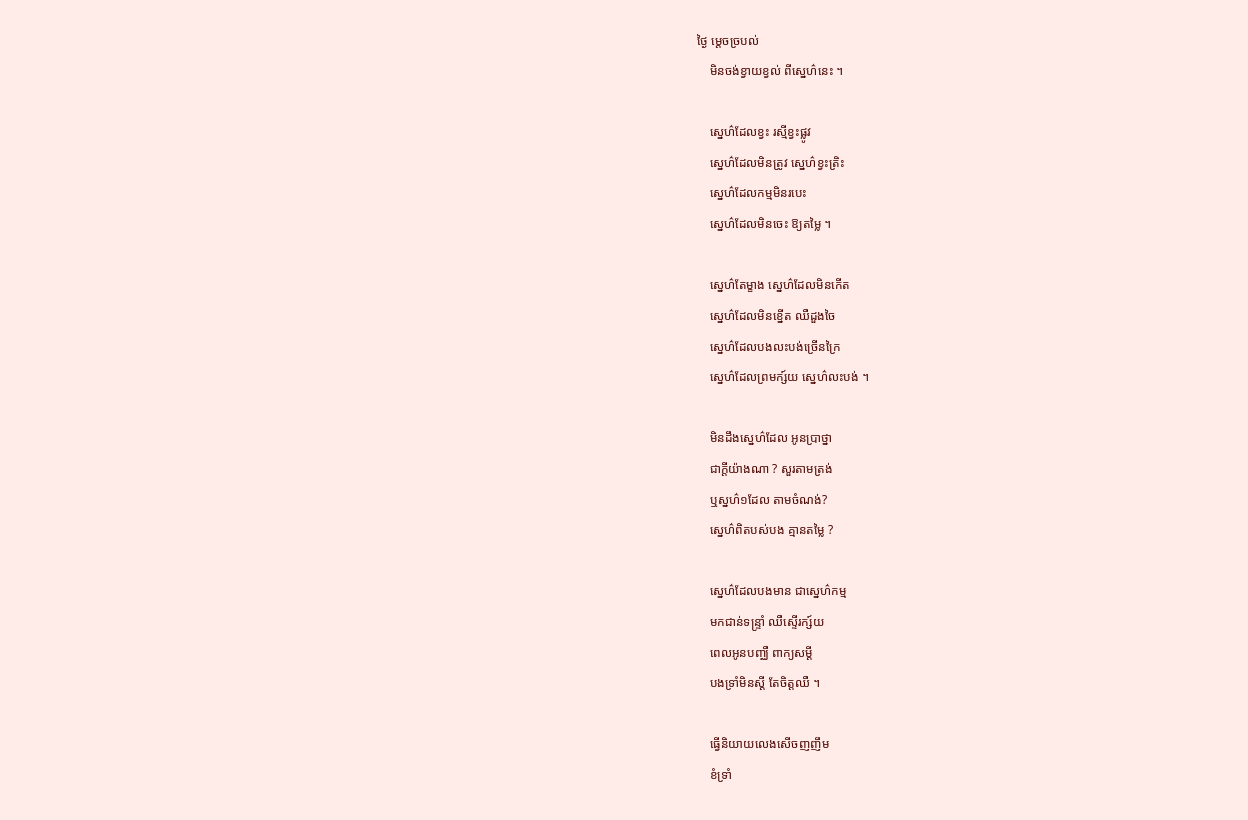ថ្ងៃ ម្តេចច្របល់
    មិនចង់ខ្វាយខ្វល់ ពីស្នេហ៌នេះ ។

    ស្នេហ៌ដែលខ្វះ រស្មីខ្វះផ្លូវ
    ស្នេហ៌ដែលមិនត្រូវ ស្នេហ៌ខ្វះត្រិះ
    ស្នេហ៌ដែលកម្មមិនរបេះ
    ស្នេហ៌ដែលមិនចេះ ឱ្យតម្លៃ ។

    ស្នេហ៌តែម្ខាង ស្នេហ៌ដែលមិនកើត
    ស្នេហ៌ដែលមិនខ្នើត ឈឺដួងចៃ
    ស្នេហ៌ដែលបងលះបង់ច្រើនក្រៃ
    ស្នេហ៌ដែលព្រមក្ស៍យ ស្នេហ៌លះបង់ ។

    មិនដឹងស្នេហ៌ដែល អូនប្រាថ្នា
    ជាក្តីយ៉ាងណា ? សួរតាមត្រង់
    ឬស្នហ៌១ដែល តាមចំណង់?
    ស្នេហ៌ពិតបស់បង គ្មានតម្លៃ ?

    ស្នេហ៌ដែលបងមាន ជាស្នេហ៌កម្ម
    មកជាន់ទន្ទ្រាំ ឈឺស្ទើរក្ស៍យ
    ពេលអូនបញ្ឈឺ ពាក្យសម្តី
    បងទ្រាំមិនស្តី តែចិត្តឈឺ ។

    ធ្វើនិយាយលេងសើចញញឹម
    ខំទ្រាំ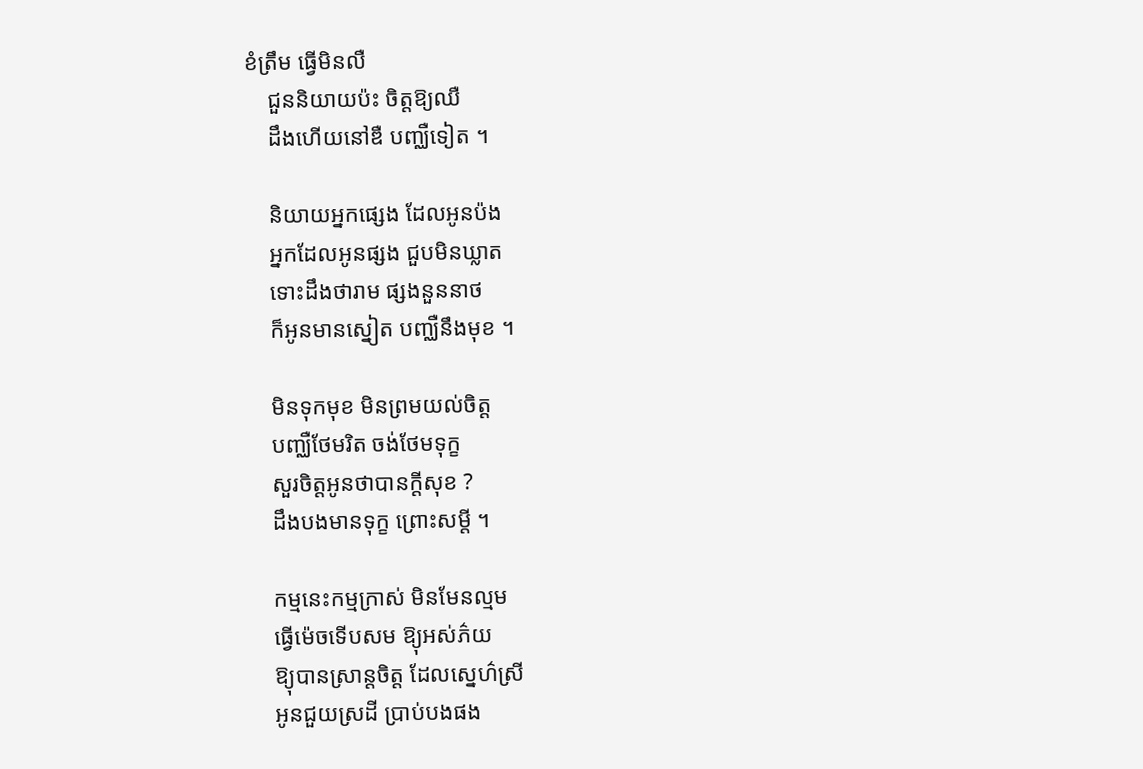ខំត្រឹម ធ្វើមិនលឺ
    ជួននិយាយប៉ះ ចិត្តឱ្យឈឺ
    ដឹងហើយនៅឌឺ បញ្ឈឺទៀត ។

    និយាយអ្នកផ្សេង ដែលអូនប៉ង
    អ្នកដែលអូនផ្សង ជួបមិនឃ្លាត
    ទោះដឹងថារាម ផ្សងនួននាថ
    ក៏អូនមានស្នៀត បញ្ឈឺនឹងមុខ ។

    មិនទុកមុខ មិនព្រមយល់ចិត្ត
    បញ្ឈឺថែមរិត ចង់ថែមទុក្ខ
    សួរចិត្តអូនថាបានក្តីសុខ ?
    ដឹងបងមានទុក្ខ ព្រោះសម្តី ។

    កម្មនេះកម្មក្រាស់ មិនមែនល្មម
    ធ្វើម៉េចទើបសម ឱ្យុអស់ភ៌យ
    ឱ្យុបានស្រាន្តចិត្ត ដែលស្នេហ៌ស្រី
    អូនជួយស្រដី ប្រាប់បងផង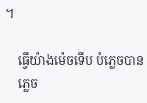។

    ធ្វើយ៉ាងម៉េចទើប បំភ្លេចបាន
    ភ្លេច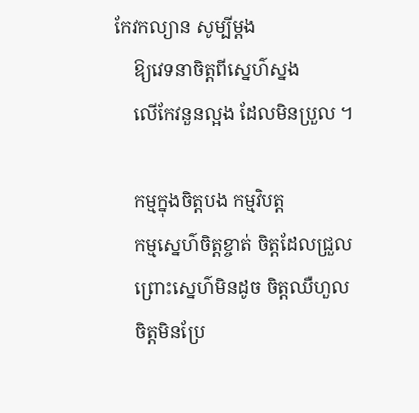កែវកល្យាន សូម្បីម្តង
    ឱ្យវេទនាចិត្តពីស្នេហ៌ស្នង
    លើកែវនួនល្អង ដែលមិនប្រួល ។

    កម្មក្នុងចិត្តបង កម្មវិបត្ត
    កម្មស្នេហ៌ចិត្តខ្ចាត់ ចិត្តដែលជ្រួល
    ព្រោះស្នេហ៌មិនដូច ចិត្តឈឺហួល
    ចិត្តមិនប្រែ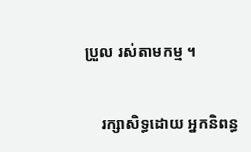ប្រួល រស់តាមកម្ម ។


    រក្សាសិទ្ធដោយ អ្នកនិពន្ធ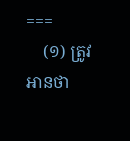===
    (១) ត្រូវអានថា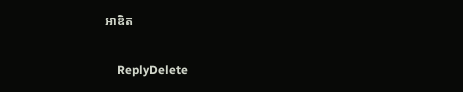អាឌិត

    ReplyDelete